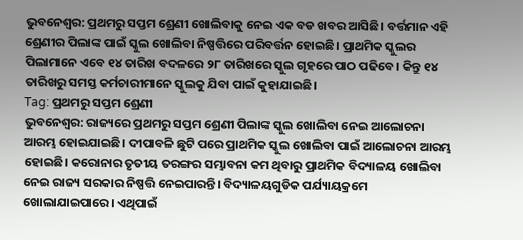ଭୁବନେଶ୍ଵର: ପ୍ରଥମରୁ ସପ୍ତମ ଶ୍ରେଣୀ ଖୋଲିବାକୁ ନେଇ ଏକ ବଡ ଖବର ଆସିଛି। ବର୍ତ୍ତମାନ ଏହି ଶ୍ରେଣୀର ପିଲାଙ୍କ ପାଇଁ ସ୍କୁଲ ଖୋଲିବା ନିଷ୍ପତ୍ତିରେ ପରିବର୍ତ୍ତନ ହୋଇଛି। ପ୍ରାଥମିକ ସ୍କୁଲର ପିଲାମାନେ ଏବେ ୧୪ ତାରିଖ ବଦଳରେ ୨୮ ତାରିଖରେ ସ୍କୁଲ ଗୃହରେ ପାଠ ପଢିବେ। କିନ୍ତୁ ୧୪ ତାରିଖରୁ ସମସ୍ତ କର୍ମଚାରୀମାନେ ସ୍କୁଲକୁ ଯିବା ପାଇଁ କୁହାଯାଇଛି।
Tag: ପ୍ରଥମରୁ ସପ୍ତମ ଶ୍ରେଣୀ
ଭୁବନେଶ୍ବର: ରାଜ୍ୟରେ ପ୍ରଥମରୁ ସପ୍ତମ ଶ୍ରେଣୀ ପିଲାଙ୍କ ସ୍କୁଲ ଖୋଲିବା ନେଇ ଆଲୋଚନା ଆରମ୍ଭ ହୋଇଯାଇଛି। ଦୀପାବଳି ଛୁଟି ପରେ ପ୍ରାଥମିକ ସ୍କୁଲ ଖୋଲିବା ପାଇଁ ଆଲୋଚନା ଆରମ୍ଭ ହୋଇଛି। କରୋନାର ତୃତୀୟ ତରଙ୍ଗର ସମ୍ଭାବନା କମ ଥିବାରୁ ପ୍ରାଥମିକ ବିଦ୍ୟାଳୟ ଖୋଲିବା ନେଇ ରାଜ୍ୟ ସରକାର ନିଷ୍ପତ୍ତି ନେଇପାରନ୍ତି। ବିଦ୍ୟାଳୟଗୁଡିକ ପର୍ଯ୍ୟାୟକ୍ରମେ ଖୋଲାଯାଇପାରେ। ଏଥିପାଇଁ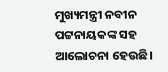ମୁଖ୍ୟମନ୍ତ୍ରୀ ନବୀନ ପଟ୍ଟନାୟକଙ୍କ ସହ ଆଲୋଚନା ହେଉଛି।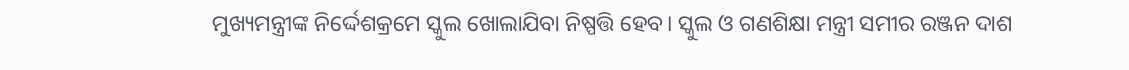ମୁଖ୍ୟମନ୍ତ୍ରୀଙ୍କ ନିର୍ଦ୍ଦେଶକ୍ରମେ ସ୍କୁଲ ଖୋଲାଯିବା ନିଷ୍ପତ୍ତି ହେବ। ସ୍କୁଲ ଓ ଗଣଶିକ୍ଷା ମନ୍ତ୍ରୀ ସମୀର ରଞ୍ଜନ ଦାଶ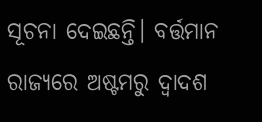ସୂଚନା ଦେଇଛନ୍ତି। ବର୍ତ୍ତମାନ ରାଜ୍ୟରେ ଅଷ୍ଟମରୁ ଦ୍ଵାଦଶ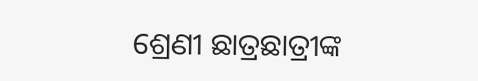ଶ୍ରେଣୀ ଛାତ୍ରଛାତ୍ରୀଙ୍କ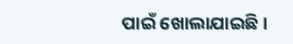ପାଇଁ ଖୋଲାଯାଇଛି।